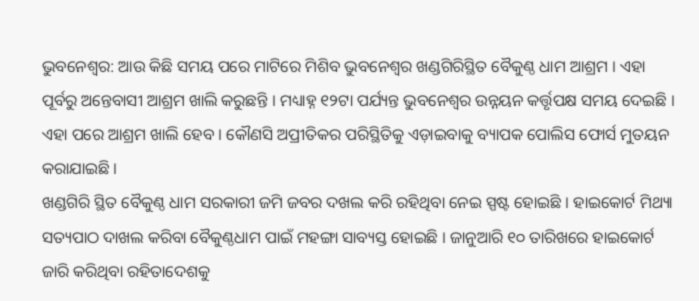ଭୁବନେଶ୍ୱର: ଆଉ କିଛି ସମୟ ପରେ ମାଟିରେ ମିଶିବ ଭୁବନେଶ୍ୱର ଖଣ୍ଡଗିରିସ୍ଥିତ ବୈକୁଣ୍ଠ ଧାମ ଆଶ୍ରମ । ଏହା ପୂର୍ବରୁ ଅନ୍ତେବାସୀ ଆଶ୍ରମ ଖାଲି କରୁଛନ୍ତି । ମଧ୍ୟାହ୍ନ ୧୨ଟା ପର୍ଯ୍ୟନ୍ତ ଭୁବନେଶ୍ୱର ଉନ୍ନୟନ କର୍ତ୍ତୃପକ୍ଷ ସମୟ ଦେଇଛି । ଏହା ପରେ ଆଶ୍ରମ ଖାଲି ହେବ । କୌଣସି ଅପ୍ରୀତିକର ପରିସ୍ଥିତିକୁ ଏଡ଼ାଇବାକୁ ବ୍ୟାପକ ପୋଲିସ ଫୋର୍ସ ମୁତୟନ କରାଯାଇଛି ।
ଖଣ୍ଡଗିରି ସ୍ଥିତ ବୈକୁଣ୍ଠ ଧାମ ସରକାରୀ ଜମି ଜବର ଦଖଲ କରି ରହିଥିବା ନେଇ ସ୍ପଷ୍ଟ ହୋଇଛି । ହାଇକୋର୍ଟ ମିଥ୍ୟା ସତ୍ୟପାଠ ଦାଖଲ କରିବା ବୈକୁଣ୍ଠଧାମ ପାଇଁ ମହଙ୍ଗା ସାବ୍ୟସ୍ତ ହୋଇଛି । ଜାନୁଆରି ୧୦ ତାରିଖରେ ହାଇକୋର୍ଟ ଜାରି କରିଥିବା ରହିତାଦେଶକୁ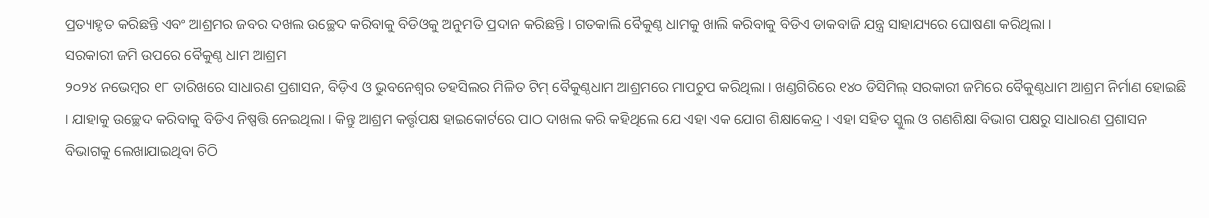ପ୍ରତ୍ୟାହୃତ କରିଛନ୍ତି ଏବଂ ଆଶ୍ରମର ଜବର ଦଖଲ ଉଚ୍ଛେଦ କରିବାକୁ ବିଡିଓକୁ ଅନୁମତି ପ୍ରଦାନ କରିଛନ୍ତି । ଗତକାଲି ବୈକୁଣ୍ଠ ଧାମକୁ ଖାଲି କରିବାକୁ ବିଡିଏ ଡାକବାଜି ଯନ୍ତ୍ର ସାହାଯ୍ୟରେ ଘୋଷଣା କରିଥିଲା ।
ସରକାରୀ ଜମି ଉପରେ ବୈକୁଣ୍ଠ ଧାମ ଆଶ୍ରମ
୨୦୨୪ ନଭେମ୍ବର ୧୮ ତାରିଖରେ ସାଧାରଣ ପ୍ରଶାସନ, ବିଡ଼ିଏ ଓ ଭୁବନେଶ୍ୱର ତହସିଲର ମିଳିତ ଟିମ୍ ବୈକୁଣ୍ଠଧାମ ଆଶ୍ରମରେ ମାପଚୁପ କରିଥିଲା । ଖଣ୍ଡଗିରିରେ ୧୪୦ ଡିସିମିଲ୍ ସରକାରୀ ଜମିରେ ବୈକୁଣ୍ଠଧାମ ଆଶ୍ରମ ନିର୍ମାଣ ହୋଇଛି । ଯାହାକୁ ଉଚ୍ଛେଦ କରିବାକୁ ବିଡିଏ ନିଷ୍ପତ୍ତି ନେଇଥିଲା । କିନ୍ତୁ ଆଶ୍ରମ କର୍ତ୍ତୃପକ୍ଷ ହାଇକୋର୍ଟରେ ପାଠ ଦାଖଲ କରି କହିଥିଲେ ଯେ ଏହା ଏକ ଯୋଗ ଶିକ୍ଷାକେନ୍ଦ୍ର । ଏହା ସହିତ ସ୍କୁଲ ଓ ଗଣଶିକ୍ଷା ବିଭାଗ ପକ୍ଷରୁ ସାଧାରଣ ପ୍ରଶାସନ ବିଭାଗକୁ ଲେଖାଯାଇଥିବା ଚିଠି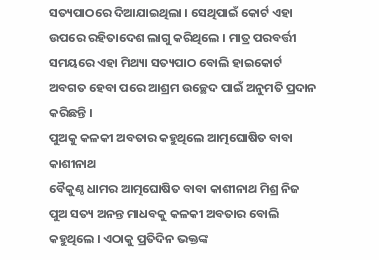ସତ୍ୟପାଠରେ ଦିଆଯାଇଥିଲା । ସେଥିପାଇଁ କୋର୍ଟ ଏହା ଉପରେ ରହିତାଦେଶ ଲାଗୁ କରିଥିଲେ । ମାତ୍ର ପରବର୍ତ୍ତୀ ସମୟରେ ଏହା ମିଥ୍ୟା ସତ୍ୟପାଠ ବୋଲି ହାଇକୋର୍ଟ ଅବଗତ ହେବା ପରେ ଆଶ୍ରମ ଉଚ୍ଛେଦ ପାଇଁ ଅନୁମତି ପ୍ରଦାନ କରିଛନ୍ତି ।
ପୁଅକୁ କଳକୀ ଅବତାର କହୁଥିଲେ ଆତ୍ମଘୋଷିତ ବାବା କାଶୀନାଥ
ବୈକୁଣ୍ଠ ଧାମର ଆତ୍ମଘୋଷିତ ବାବା କାଶୀନାଥ ମିଶ୍ର ନିଜ ପୁଅ ସତ୍ୟ ଅନନ୍ତ ମାଧବକୁ କଳକୀ ଅବତାର ବୋଲି କହୁଥିଲେ । ଏଠାକୁ ପ୍ରତିଦିନ ଭକ୍ତଙ୍କ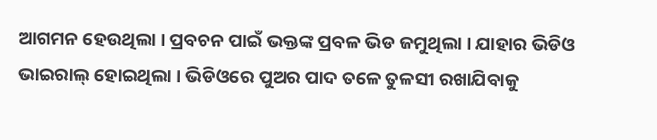ଆଗମନ ହେଉଥିଲା । ପ୍ରବଚନ ପାଇଁ ଭକ୍ତଙ୍କ ପ୍ରବଳ ଭିଡ ଜମୁଥିଲା । ଯାହାର ଭିଡିଓ ଭାଇରାଲ୍ ହୋଇଥିଲା । ଭିଡିଓରେ ପୁଅର ପାଦ ତଳେ ତୁଳସୀ ରଖାଯିବାକୁ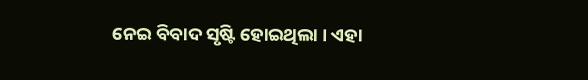ନେଇ ବିବାଦ ସୃଷ୍ଟି ହୋଇଥିଲା । ଏହା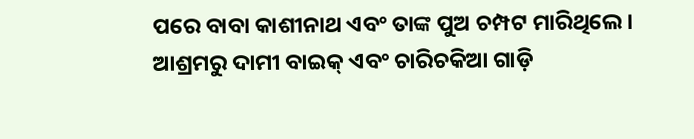ପରେ ବାବା କାଶୀନାଥ ଏବଂ ତାଙ୍କ ପୁଅ ଚମ୍ପଟ ମାରିଥିଲେ । ଆଶ୍ରମରୁ ଦାମୀ ବାଇକ୍ ଏବଂ ଚାରିଚକିଆ ଗାଡ଼ି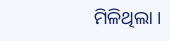ମିଳିଥିଲା ।